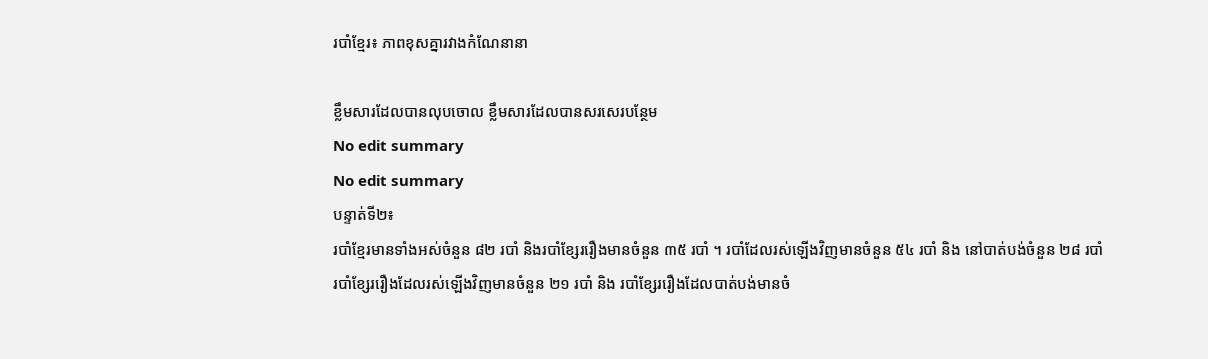របាំខ្មែរ៖ ភាពខុសគ្នារវាងកំណែនានា

ខ្លឹមសារដែលបានលុបចោល ខ្លឹមសារដែលបានសរសេរបន្ថែម
No edit summary
No edit summary
បន្ទាត់ទី២៖
របាំខ្មែរមានទាំងអស់ចំនួន ៨២ របាំ និងរបាំខ្សែររឿងមានចំនួន ៣៥ របាំ ។ របាំដែលរស់ឡើងវិញមានចំនួន ៥៤ របាំ និង នៅបាត់បង់ចំនួន ២៨ របាំ
របាំខ្សែររឿងដែលរស់ឡើងវិញមានចំនួន ២១ របាំ និង របាំខ្សែររឿងដែលបាត់បង់មានចំ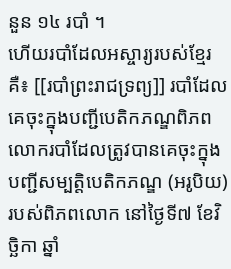នួន ១៤ របាំ ។
ហើយរបាំដែលអស្ចារ្យរបស់ខ្មែរគឺ៖ [[របាំព្រះរាជទ្រព្យ]] របាំដែលគេចុះក្នុងបញ្ជីបេតិកភណ្ឌពិភពលោករបាំដែលត្រូវបានគេចុះក្នុងបញ្ជីសម្បត្តិបេតិកភណ្ឌ (អរូបិយ) របស់ពិភពលោក នៅថ្ងៃទី៧ ខែវិច្ឆិកា ឆ្នាំ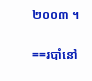២០០៣ ។

==របាំនៅ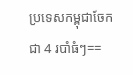ប្រទេសកម្ពុជាចែកជា 4 របាំធំៗ==